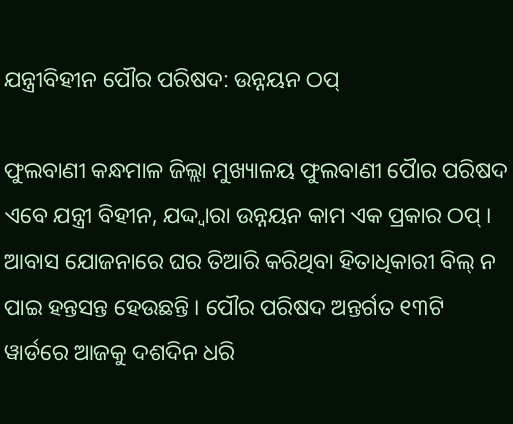ଯନ୍ତ୍ରୀବିହୀନ ପୌର ପରିଷଦ: ଉନ୍ନୟନ ଠପ୍

ଫୁଲବାଣୀ କନ୍ଧମାଳ ଜିଲ୍ଲା ମୁଖ୍ୟାଳୟ ଫୁଲବାଣୀ ପୈାର ପରିଷଦ ଏବେ ଯନ୍ତ୍ରୀ ବିହୀନ, ଯଦ୍ଦ୍ୱାରା ଉନ୍ନୟନ କାମ ଏକ ପ୍ରକାର ଠପ୍ । ଆବାସ ଯୋଜନାରେ ଘର ତିଆରି କରିଥିବା ହିତାଧିକାରୀ ବିଲ୍ ନ ପାଇ ହନ୍ତସନ୍ତ ହେଉଛନ୍ତି । ପୌର ପରିଷଦ ଅନ୍ତର୍ଗତ ୧୩ଟି ୱାର୍ଡରେ ଆଜକୁ ଦଶଦିନ ଧରି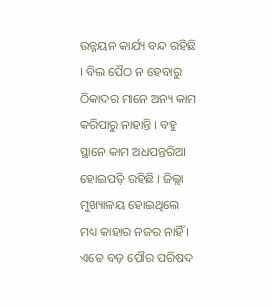ଉନ୍ନୟନ କାର୍ଯ୍ୟ ବନ୍ଦ ରହିଛି । ବିଲ ପୈଠ ନ ହେବାରୁ ଠିକାଦର ମାନେ ଅନ୍ୟ କାମ କରିପାରୁ ନାହାନ୍ତି । ବହୁ ସ୍ଥାନେ କାମ ଅଧପନ୍ତରିଆ ହୋଇପଡ଼ି ରହିଛି । ଜିଲ୍ଲା ମୁଖ୍ୟାଳୟ ହୋଇଥିଲେ ମଧ୍ୟ କାହାର ନଜର ନାହିଁ । ଏତେ ବଡ଼ ପୌର ପରିଷଦ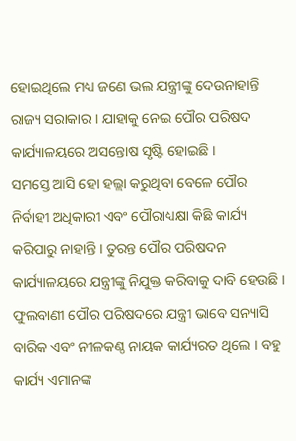ହୋଇଥିଲେ ମଧ୍ୟ ଜଣେ ଭଲ ଯନ୍ତ୍ରୀଙ୍କୁ ଦେଉନାହାନ୍ତି ରାଜ୍ୟ ସରାକାର । ଯାହାକୁ ନେଇ ପୌର ପରିଷଦ କାର୍ଯ୍ୟାଳୟରେ ଅସନ୍ତୋଷ ସୃଷ୍ଟି ହୋଇଛି ।
ସମସ୍ତେ ଆସି ହୋ ହଲ୍ଲା କରୁଥିବା ବେଳେ ପୌର ନିର୍ବାହୀ ଅଧିକାରୀ ଏବଂ ପୌରାଧ୍ୟକ୍ଷା କିଛି କାର୍ଯ୍ୟ କରିପାରୁ ନାହାନ୍ତି । ତୁରନ୍ତ ପୌର ପରିଷଦନ କାର୍ଯ୍ୟାଳୟରେ ଯନ୍ତ୍ରୀଙ୍କୁ ନିଯୁକ୍ତ କରିବାକୁ ଦାବି ହେଉଛି । ଫୁଲବାଣୀ ପୌର ପରିଷଦରେ ଯନ୍ତ୍ରୀ ଭାବେ ସନ୍ୟାସି ବାରିକ ଏବଂ ନୀଳକଣ୍ଠ ନାୟକ କାର୍ଯ୍ୟରତ ଥିଲେ । ବହୁ କାର୍ଯ୍ୟ ଏମାନଙ୍କ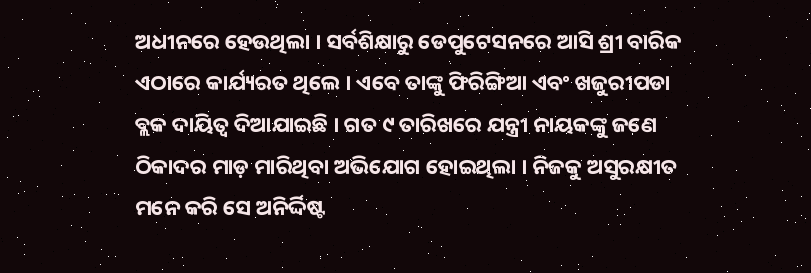ଅଧୀନରେ ହେଉଥିଲା । ସର୍ବଶିକ୍ଷାରୁ ଡେପୁଟେସନରେ ଆସି ଶ୍ରୀ ବାରିକ ଏଠାରେ କାର୍ଯ୍ୟରତ ଥିଲେ । ଏବେ ତାଙ୍କୁ ଫିରିଙ୍ଗିଆ ଏବଂ ଖଜୁରୀପଡା ବ୍ଲକ ଦାୟିତ୍ୱ ଦିଆଯାଇଛି । ଗତ ୯ ତାରିଖରେ ଯନ୍ତ୍ରୀ ନାୟକଙ୍କୁ ଜଣେ ଠିକାଦର ମାଡ଼ ମାରିଥିବା ଅଭିଯୋଗ ହୋଇଥିଲା । ନିଜକୁ ଅସୁରକ୍ଷୀତ ମନେ କରି ସେ ଅନିର୍ଦ୍ଦିଷ୍ଟ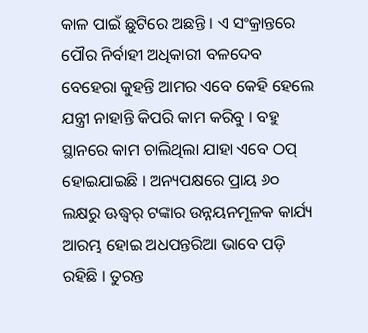କାଳ ପାଇଁ ଛୁଟିରେ ଅଛନ୍ତି । ଏ ସଂକ୍ରାନ୍ତରେ ପୌର ନିର୍ବାହୀ ଅଧିକାରୀ ବଳଦେବ ବେହେରା କୁହନ୍ତି ଆମର ଏବେ କେହି ହେଲେ ଯନ୍ତ୍ରୀ ନାହାନ୍ତି କିପରି କାମ କରିବୁ । ବହୁ ସ୍ଥାନରେ କାମ ଚାଲିଥିଲା ଯାହା ଏବେ ଠପ୍ ହୋଇଯାଇଛି । ଅନ୍ୟପକ୍ଷରେ ପ୍ରାୟ ୬୦ ଲକ୍ଷରୁ ଊଦ୍ଧ୍ୱର୍ ଟଙ୍କାର ଉନ୍ନୟନମୂଳକ କାର୍ଯ୍ୟ ଆରମ୍ଭ ହୋଇ ଅଧପନ୍ତରିଆ ଭାବେ ପଡ଼ି ରହିଛି । ତୁରନ୍ତ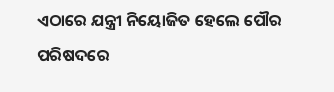ଏଠାରେ ଯନ୍ତ୍ରୀ ନିୟୋଜିତ ହେଲେ ପୌର ପରିଷଦରେ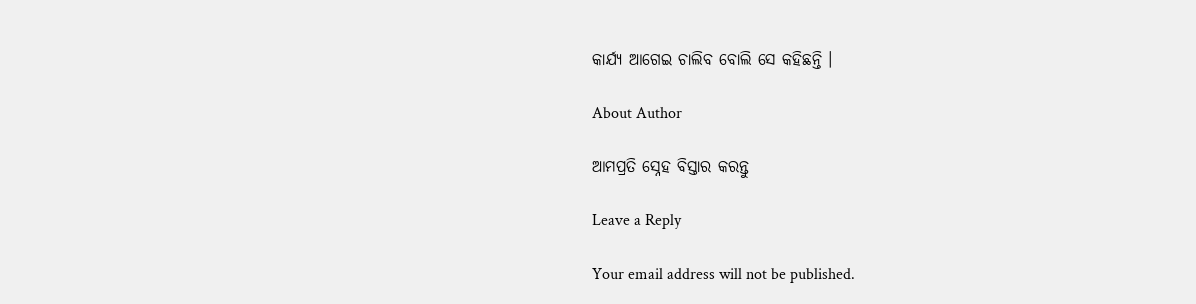କାର୍ଯ୍ୟ ଆଗେଇ ଚାଲିବ ବୋଲି ସେ କହିଛନ୍ତି ।

About Author

ଆମପ୍ରତି ସ୍ନେହ ବିସ୍ତାର କରନ୍ତୁ

Leave a Reply

Your email address will not be published.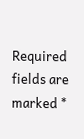Required fields are marked *